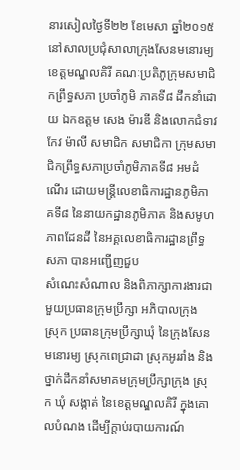នារសៀលថ្ងៃទី២២ ខែមេសា ឆ្នាំ២០១៥ នៅសាលប្រជុំសាលាក្រុងសែនមនោរម្យ ខេត្តមណ្ឌលគិរី គណៈប្រតិភូក្រុមសមាជិកព្រឹទ្ធសភា ប្រចាំភូមិ ភាគទី៨ ដឹកនាំដោយ ឯកឧត្តម សេង ម៉ារឌី និងលោកជំទាវ កែវ ម៉ាលី សមាជិក សមាជិកា ក្រុមសមាជិកព្រឹទ្ធសភាប្រចាំភូមិភាគទី៨ អមដំណើរ ដោយមន្ត្រីលេខាធិការដ្ឋានភូមិភាគទី៨ នៃនាយកដ្ឋានភូមិភាគ និងសមូហភាពដែនដី នៃអគ្គលេខាធិការដ្ឋានព្រឹទ្ធសភា បានអញ្ជើញជួប
សំណេះសំណាល និងពិភាក្សាការងារជាមួយប្រធានក្រុមប្រឹក្សា អភិបាលក្រុង ស្រុក ប្រធានក្រុមប្រឹក្សាឃុំ នៃក្រុងសែនមនោរម្យ ស្រុកពេជ្រាដា ស្រុកអូររាំង និងថ្នាក់ដឹកនាំសមាគមក្រុមប្រឹក្សាក្រុង ស្រុក ឃុំ សង្កាត់ នៃខេត្តមណ្ឌលគិរី ក្នុងគោលបំណង ដើម្បីក្តាប់របាយការណ៍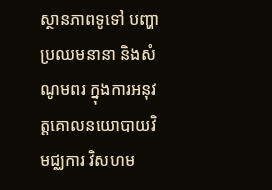ស្ថានភាពទូទៅ បញ្ហាប្រឈមនានា និងសំណូមពរ ក្នុងការអនុវត្តគោលនយោបាយវិមជ្ឈការ វិសហម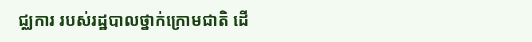ជ្ឈការ របស់រដ្ឋបាលថ្នាក់ក្រោមជាតិ ដើ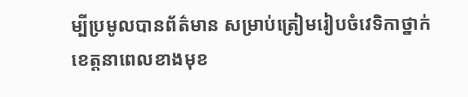ម្បីប្រមូលបានព័ត៌មាន សម្រាប់ត្រៀមរៀបចំវេទិកាថ្នាក់ខេត្តនាពេលខាងមុខ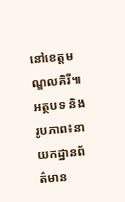នៅខេត្តមណ្ឌលគិរី៕
អត្ថបទ និងរូបភាព៖នាយកដ្ឋានព័ត៌មាន